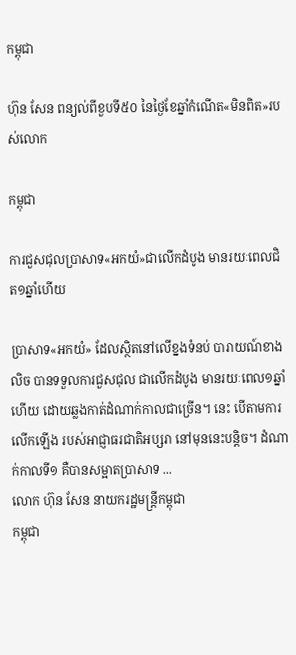កម្ពុជា

ហ៊ុន សែន ពន្យល់ពីខួបទី៥០ នៃថ្ងៃខែឆ្នាំកំណើត«មិនពិត»របស់លោក

កម្ពុជា

ការជួសជុលប្រាសាទ«អកយំ»ជាលើកដំបូង មានរយៈពេលជិត១ឆ្នាំហើយ

ប្រាសាទ«អកយំ» ដែលស្ថិតនៅលើខ្នងទំនប់ បារាយណ៍ខាងលិច បានទទួលការជួសជុល ជាលើកដំបូង មានរយៈពេល១ឆ្នាំហើយ ដោយឆ្លងកាត់ដំណាក់កាលជាច្រើន។ នេះ បើតាមការលើកឡើង របស់អាជ្ញាធរជាតិអប្សរា នៅមុននេះបន្តិច។ ដំណាក់កាលទី១ គឺបានសម្អាតប្រាសាទ ...
លោក ហ៊ុន សែន នាយករដ្ឋមន្ត្រីកម្ពុជា
កម្ពុជា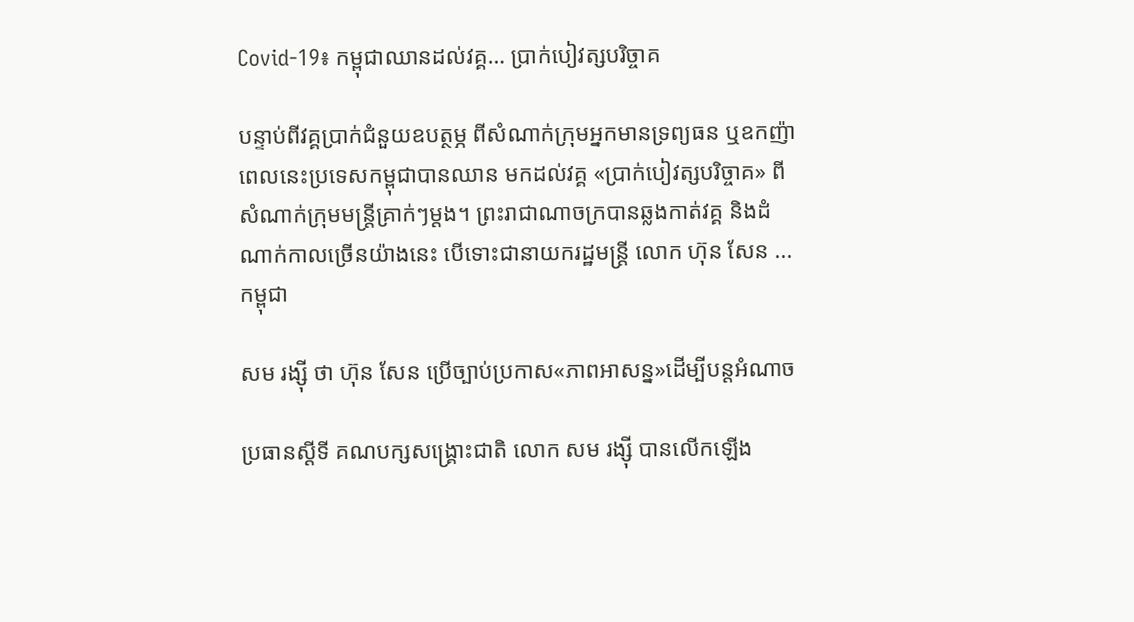Covid-19៖ កម្ពុជាឈានដល់វគ្គ… ប្រាក់បៀវត្សបរិច្ចាគ

បន្ទាប់ពីវគ្គប្រាក់ជំនួយឧបត្ថម្ភ ពីសំណាក់ក្រុមអ្នកមានទ្រព្យធន ឬឧកញ៉ា ពេលនេះប្រទេសកម្ពុជាបានឈាន មកដល់វគ្គ «ប្រាក់បៀវត្សបរិច្ចាគ» ពីសំណាក់ក្រុមមន្ត្រីគ្រាក់ៗម្ដង។ ព្រះរាជាណាចក្របានឆ្លងកាត់វគ្គ និងដំណាក់កាលច្រើនយ៉ាងនេះ បើទោះជានាយករដ្ឋមន្ត្រី លោក ហ៊ុន សែន ...
កម្ពុជា

សម រង្ស៊ី ថា ហ៊ុន សែន ប្រើច្បាប់ប្រកាស«ភាពអាសន្ន»ដើម្បីបន្តអំណាច

ប្រធានស្ដីទី គណបក្សសង្គ្រោះជាតិ លោក សម រង្ស៊ី បានលើកឡើង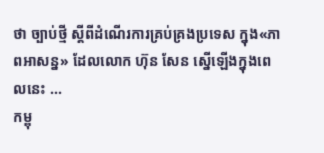ថា ច្បាប់ថ្មី ស្ដីពីដំណើរការគ្រប់គ្រងប្រទេស ក្នុង«ភាពអាសន្ន» ដែលលោក ហ៊ុន សែន ស្នើឡើងក្នុងពេលនេះ ...
កម្ពុ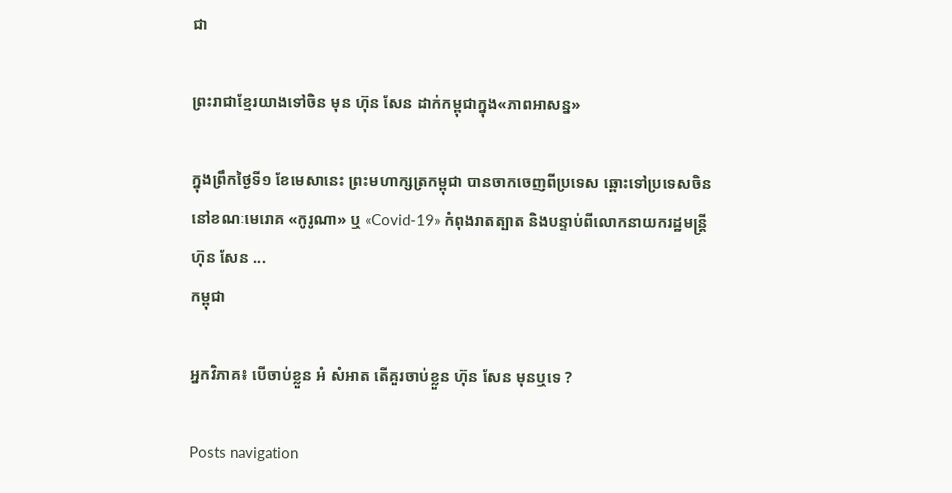ជា

ព្រះរាជាខ្មែរយាងទៅចិន មុន ហ៊ុន សែន ដាក់កម្ពុជាក្នុង«ភាពអាសន្ន»

ក្នុងព្រឹកថ្ងៃទី១ ខែមេសានេះ ព្រះមហាក្សត្រកម្ពុជា បានចាកចេញពីប្រទេស ឆ្ពោះទៅប្រទេសចិន នៅខណៈមេរោគ «កូរូណា» ឬ «Covid-19» កំពុងរាតត្បាត និងបន្ទាប់ពីលោកនាយករដ្ឋមន្ត្រី ហ៊ុន សែន ...
កម្ពុជា

អ្នកវិភាគ៖ បើចាប់ខ្លួន អំ សំអាត តើគួរចាប់ខ្លួន ហ៊ុន សែន មុនឬទេ ?

Posts navigation